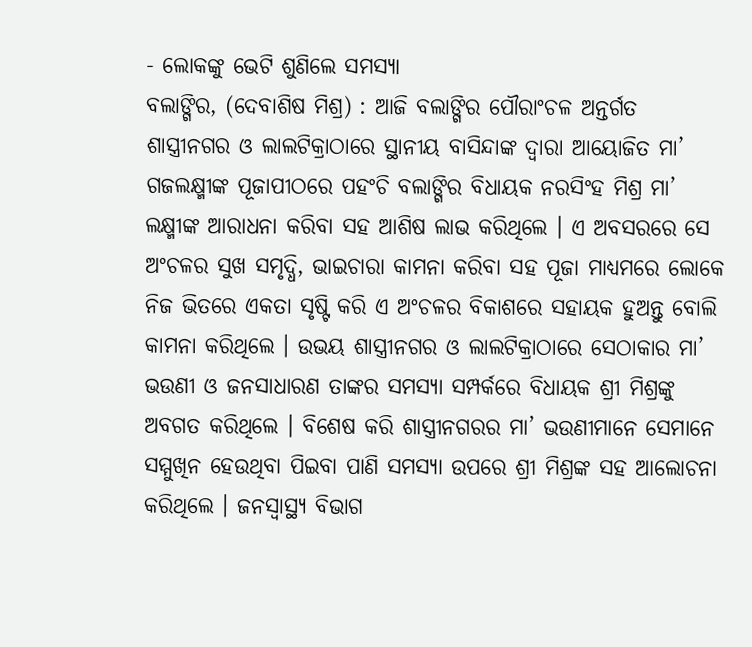- ଲୋକଙ୍କୁ ଭେଟି ଶୁଣିଲେ ସମସ୍ୟା
ବଲାଙ୍ଗିର, (ଦେବାଶିଷ ମିଶ୍ର) : ଆଜି ବଲାଙ୍ଗିର ପୌରାଂଚଳ ଅନ୍ତର୍ଗତ ଶାସ୍ତ୍ରୀନଗର ଓ ଲାଲଟିକ୍ରାଠାରେ ସ୍ଥାନୀୟ ବାସିନ୍ଦାଙ୍କ ଦ୍ୱାରା ଆୟୋଜିତ ମା’ ଗଜଲକ୍ଷ୍ମୀଙ୍କ ପୂଜାପୀଠରେ ପହଂଚି ବଲାଙ୍ଗିର ବିଧାୟକ ନରସିଂହ ମିଶ୍ର ମା’ ଲକ୍ଷ୍ମୀଙ୍କ ଆରାଧନା କରିବା ସହ ଆଶିଷ ଲାଭ କରିଥିଲେ । ଏ ଅବସରରେ ସେ ଅଂଚଳର ସୁଖ ସମୃଦ୍ଧି, ଭାଇଚାରା କାମନା କରିବା ସହ ପୂଜା ମାଧ୍ୟମରେ ଲୋକେ ନିଜ ଭିତରେ ଏକତା ସୃଷ୍ଟି କରି ଏ ଅଂଚଳର ବିକାଶରେ ସହାୟକ ହୁଅନ୍ତୁ ବୋଲି କାମନା କରିଥିଲେ । ଉଭୟ ଶାସ୍ତ୍ରୀନଗର ଓ ଲାଲଟିକ୍ରାଠାରେ ସେଠାକାର ମା’ ଭଉଣୀ ଓ ଜନସାଧାରଣ ତାଙ୍କର ସମସ୍ୟା ସମ୍ପର୍କରେ ବିଧାୟକ ଶ୍ରୀ ମିଶ୍ରଙ୍କୁ ଅବଗତ କରିଥିଲେ । ବିଶେଷ କରି ଶାସ୍ତ୍ରୀନଗରର ମା’ ଭଉଣୀମାନେ ସେମାନେ ସମ୍ମୁଖିନ ହେଉଥିବା ପିଇବା ପାଣି ସମସ୍ୟା ଉପରେ ଶ୍ରୀ ମିଶ୍ରଙ୍କ ସହ ଆଲୋଚନା କରିଥିଲେ । ଜନସ୍ୱାସ୍ଥ୍ୟ ବିଭାଗ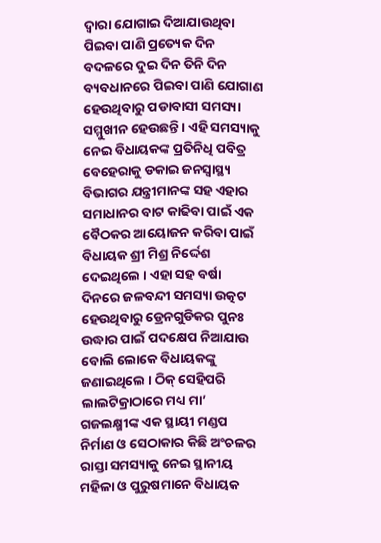ଦ୍ୱାରା ଯୋଗାଇ ଦିଆଯାଉଥିବା ପିଇବା ପାଣି ପ୍ରତ୍ୟେକ ଦିନ ବଦଳରେ ଦୁଇ ଦିନ ତିନି ଦିନ ବ୍ୟବଧାନରେ ପିଇବା ପାଣି ଯୋଗାଣ ହେଉଥିବାରୁ ପଡାବାସୀ ସମସ୍ୟା ସମ୍ମୁଖୀନ ହେଉଛନ୍ତି । ଏହି ସମସ୍ୟାକୁ ନେଇ ବିଧାୟକଙ୍କ ପ୍ରତିନିଧି ପବିତ୍ର ବେହେରାକୁ ଡକାଇ ଜନସ୍ୱାସ୍ଥ୍ୟ ବିଭାଗର ଯନ୍ତ୍ରୀମାନଙ୍କ ସହ ଏହାର ସମାଧାନର ବାଟ କାଢିବା ପାଇଁ ଏକ ବୈଠକର ଆୟୋଜନ କରିବା ପାଇଁ ବିଧାୟକ ଶ୍ରୀ ମିଶ୍ର ନିର୍ଦ୍ଦେଶ ଦେଇଥିଲେ । ଏହା ସହ ବର୍ଷା ଦିନରେ ଜଳବନ୍ଦୀ ସମସ୍ୟା ଉତ୍କଟ ହେଉଥିବାରୁ ଡ୍ରେନଗୁଡିକର ପୁନଃ ଉଦ୍ଧାର ପାଇଁ ପଦକ୍ଷେପ ନିଆଯାଉ ବୋଲି ଲୋକେ ବିଧାୟକଙ୍କୁ ଜଣାଇଥିଲେ । ଠିକ୍ ସେହିପରି ଲାଲଟିକ୍ରାଠାରେ ମଧ୍ୟ ମା’ ଗଜଲକ୍ଷ୍ମୀଙ୍କ ଏକ ସ୍ଥାୟୀ ମଣ୍ଡପ ନିର୍ମାଣ ଓ ସେଠାକାର କିଛି ଅଂଚଳର ରାସ୍ତା ସମସ୍ୟାକୁ ନେଇ ସ୍ଥାନୀୟ ମହିଳା ଓ ପୁରୁଷମାନେ ବିଧାୟକ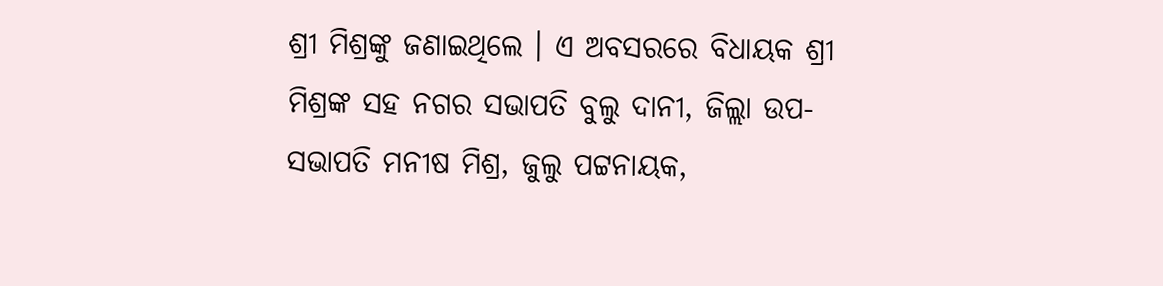ଶ୍ରୀ ମିଶ୍ରଙ୍କୁ ଜଣାଇଥିଲେ । ଏ ଅବସରରେ ବିଧାୟକ ଶ୍ରୀ ମିଶ୍ରଙ୍କ ସହ ନଗର ସଭାପତି ବୁଲୁ ଦାନୀ, ଜିଲ୍ଲା ଉପ-ସଭାପତି ମନୀଷ ମିଶ୍ର, ଜୁଲୁ ପଟ୍ଟନାୟକ,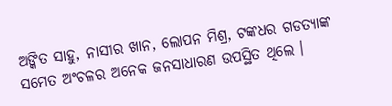ଅଙ୍କିତ ସାହୁ, ନାସୀର ଖାନ, ଲୋପନ ମିଶ୍ର, ଟଙ୍କଧର ଗଡତ୍ୟାଙ୍କ ସମେତ ଅଂଚଳର ଅନେକ ଜନସାଧାରଣ ଉପସ୍ଥିତ ଥିଲେ ।